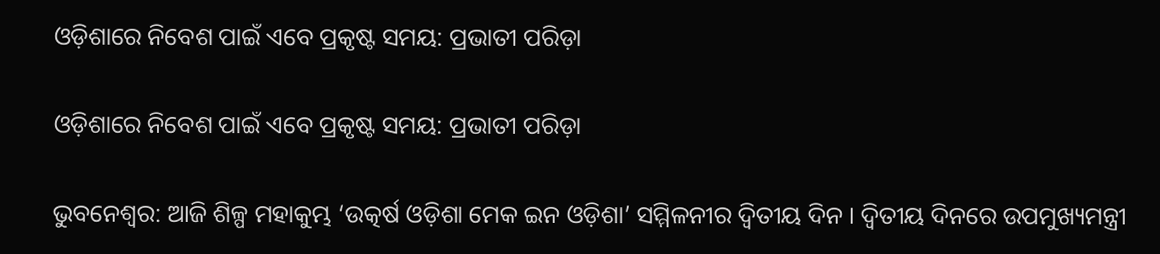ଓଡ଼ିଶାରେ ନିବେଶ ପାଇଁ ଏବେ ପ୍ରକୃଷ୍ଟ ସମୟ: ପ୍ରଭାତୀ ପରିଡ଼ା

ଓଡ଼ିଶାରେ ନିବେଶ ପାଇଁ ଏବେ ପ୍ରକୃଷ୍ଟ ସମୟ: ପ୍ରଭାତୀ ପରିଡ଼ା

ଭୁବନେଶ୍ୱର: ଆଜି ଶିଳ୍ପ ମହାକୁମ୍ଭ ‘ଉତ୍କର୍ଷ ଓଡ଼ିଶା ମେକ ଇନ ଓଡ଼ିଶା’ ସମ୍ମିଳନୀର ଦ୍ୱିତୀୟ ଦିନ । ଦ୍ବିତୀୟ ଦିନରେ ଉପମୁଖ୍ୟମନ୍ତ୍ରୀ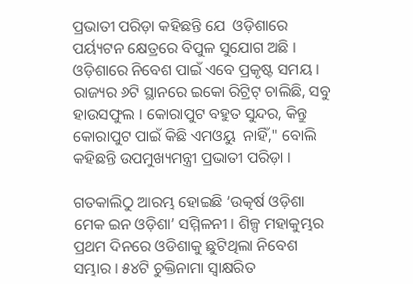ପ୍ରଭାତୀ ପରିଡ଼ା କହିଛନ୍ତି ଯେ  ଓଡ଼ିଶାରେ ପର୍ୟ୍ୟଟନ କ୍ଷେତ୍ରରେ ବିପୁଳ ସୁଯୋଗ ଅଛି । ଓଡ଼ିଶାରେ ନିବେଶ ପାଇଁ ଏବେ ପ୍ରକୃଷ୍ଟ ସମୟ । ରାଜ୍ୟର ୬ଟି ସ୍ଥାନରେ ଇକୋ ରିଟ୍ରିଟ୍ ଚାଲିଛି, ସବୁ ହାଉସଫୁଲ । କୋରାପୁଟ ବହୁତ ସୁନ୍ଦର, କିନ୍ତୁ କୋରାପୁଟ ପାଇଁ କିଛି ଏମଓୟୁ  ନାହିଁ," ବୋଲି କହିଛନ୍ତି ଉପମୁଖ୍ୟମନ୍ତ୍ରୀ ପ୍ରଭାତୀ ପରିଡ଼ା ।

ଗତକାଲିଠୁ ଆରମ୍ଭ ହୋଇଛି ‘ଉତ୍କର୍ଷ ଓଡ଼ିଶା ମେକ ଇନ ଓଡ଼ିଶା’ ସମ୍ମିଳନୀ । ଶିଳ୍ପ ମହାକୁମ୍ଭର ପ୍ରଥମ ଦିନରେ ଓଡିଶାକୁ ଛୁଟିଥିଲା ନିବେଶ ସମ୍ଭାର । ୫୪ଟି ଚୁକ୍ତିନାମା ସ୍ବାକ୍ଷରିତ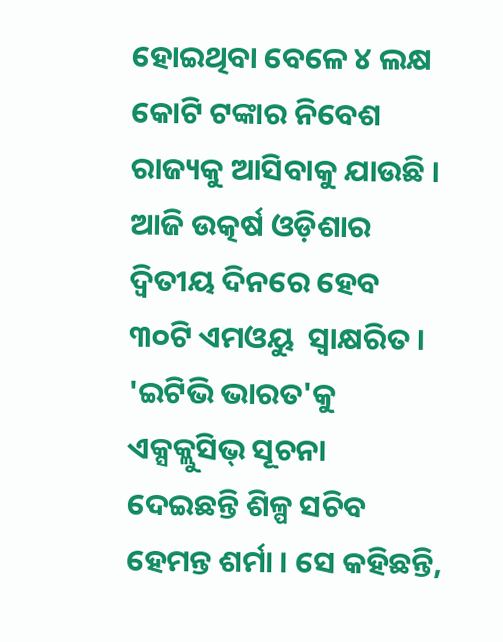ହୋଇଥିବା ବେଳେ ୪ ଲକ୍ଷ କୋଟି ଟଙ୍କାର ନିବେଶ ରାଜ୍ୟକୁ ଆସିବାକୁ ଯାଉଛି ।
ଆଜି ଉତ୍କର୍ଷ ଓଡ଼ିଶାର ଦ୍ୱିତୀୟ ଦିନରେ ହେବ ୩୦ଟି ଏମଓୟୁ  ସ୍ୱାକ୍ଷରିତ । 'ଇଟିଭି ଭାରତ'କୁ ଏକ୍ସକ୍ଲୁସିଭ୍ ସୂଚନା ଦେଇଛନ୍ତି ଶିଳ୍ପ ସଚିବ ହେମନ୍ତ ଶର୍ମା । ସେ କହିଛନ୍ତି,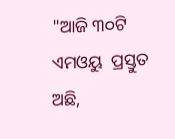"ଆଜି ୩୦ଟି ଏମଓୟୁ  ପ୍ରସ୍ତୁତ ଅଛି,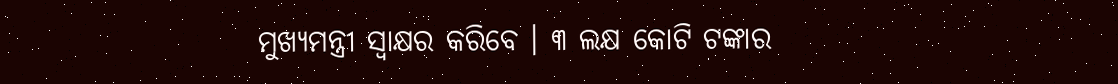ମୁଖ୍ୟମନ୍ତ୍ରୀ ସ୍ବାକ୍ଷର କରିବେ । ୩ ଲକ୍ଷ କୋଟି ଟଙ୍କାର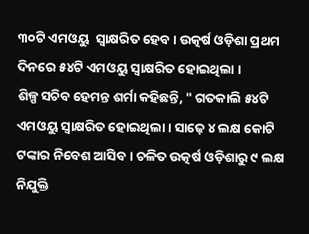୩୦ଟି ଏମଓୟୁ  ସ୍ବାକ୍ଷରିତ ହେବ । ଉତ୍କର୍ଷ ଓଡ଼ିଶା ପ୍ରଥମ ଦିନରେ ୫୪ଟି ଏମଓୟୁ ସ୍ବାକ୍ଷରିତ ହୋଇଥିଲା ।
ଶିଳ୍ପ ସଚିବ ହେମନ୍ତ ଶର୍ମା କହିଛନ୍ତି, " ଗତକାଲି ୫୪ଟି ଏମଓୟୁ ସ୍ବାକ୍ଷରିତ ହୋଇଥିଲା । ସାଢ଼େ ୪ ଲକ୍ଷ କୋଟି ଟଙ୍କାର ନିବେଶ ଆସିବ । ଚଳିତ ଉତ୍କର୍ଷ ଓଡ଼ିଶାରୁ ୯ ଲକ୍ଷ ନିଯୁକ୍ତି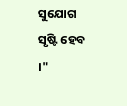ସୁଯୋଗ ସୃଷ୍ଟି ହେବ ।"